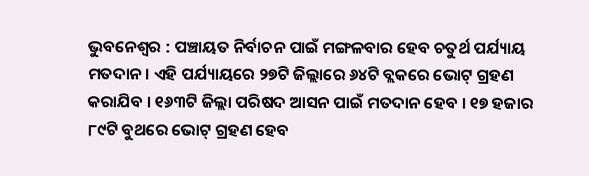ଭୁବନେଶ୍ୱର : ପଞ୍ଚାୟତ ନିର୍ବାଚନ ପାଇଁ ମଙ୍ଗଳବାର ହେବ ଚତୁର୍ଥ ପର୍ଯ୍ୟାୟ ମତଦାନ । ଏହି ପର୍ଯ୍ୟାୟରେ ୨୭ଟି ଜିଲ୍ଲାରେ ୬୪ଟି ବ୍ଲକରେ ଭୋଟ୍ ଗ୍ରହଣ କରାଯିବ । ୧୬୩ଟି ଜିଲ୍ଲା ପରିଷଦ ଆସନ ପାଇଁ ମତଦାନ ହେବ । ୧୭ ହଜାର ୮୯ଟି ବୁଥରେ ଭୋଟ୍ ଗ୍ରହଣ ହେବ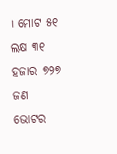। ମୋଟ ୫୧ ଲକ୍ଷ ୩୧ ହଜାର ୭୨୭ ଜଣ ଭୋଟର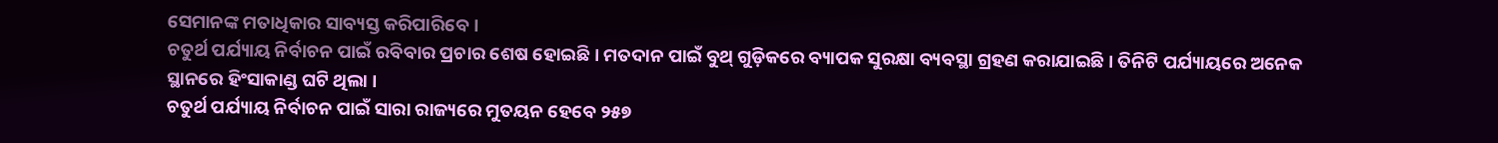ସେମାନଙ୍କ ମତାଧିକାର ସାବ୍ୟସ୍ତ କରିପାରିବେ ।
ଚତୁର୍ଥ ପର୍ଯ୍ୟାୟ ନିର୍ବାଚନ ପାଇଁ ରବିବାର ପ୍ରଚାର ଶେଷ ହୋଇଛି । ମତଦାନ ପାଇଁ ବୁଥ୍ ଗୁଡ଼ିକରେ ବ୍ୟାପକ ସୁରକ୍ଷା ବ୍ୟବସ୍ଥା ଗ୍ରହଣ କରାଯାଇଛି । ତିନିଟି ପର୍ଯ୍ୟାୟରେ ଅନେକ ସ୍ଥାନରେ ହିଂସାକାଣ୍ଡ ଘଟି ଥିଲା ।
ଚତୁର୍ଥ ପର୍ଯ୍ୟାୟ ନିର୍ବାଚନ ପାଇଁ ସାରା ରାଜ୍ୟରେ ମୁତୟନ ହେବେ ୨୫୭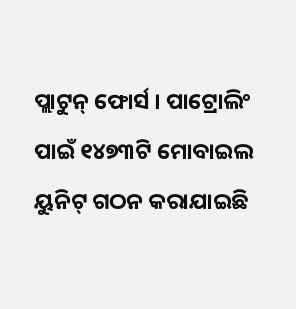ପ୍ଲାଟୁନ୍ ଫୋର୍ସ । ପାଟ୍ରୋଲିଂ ପାଇଁ ୧୪୭୩ଟି ମୋବାଇଲ ୟୁନିଟ୍ ଗଠନ କରାଯାଇଛି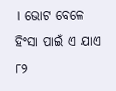। ଭୋଟ ବେଳେ ହିଂସା ପାଇଁ ଏ ଯାଏ ୮୨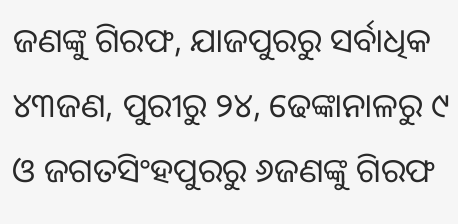ଜଣଙ୍କୁ ଗିରଫ, ଯାଜପୁରରୁ ସର୍ବାଧିକ ୪୩ଜଣ, ପୁରୀରୁ ୨୪, ଢେଙ୍କାନାଳରୁ ୯ ଓ ଜଗତସିଂହପୁରରୁ ୬ଜଣଙ୍କୁ ଗିରଫ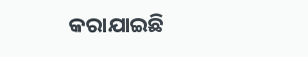କରାଯାଇଛି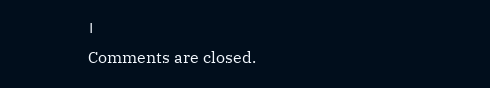।
Comments are closed.